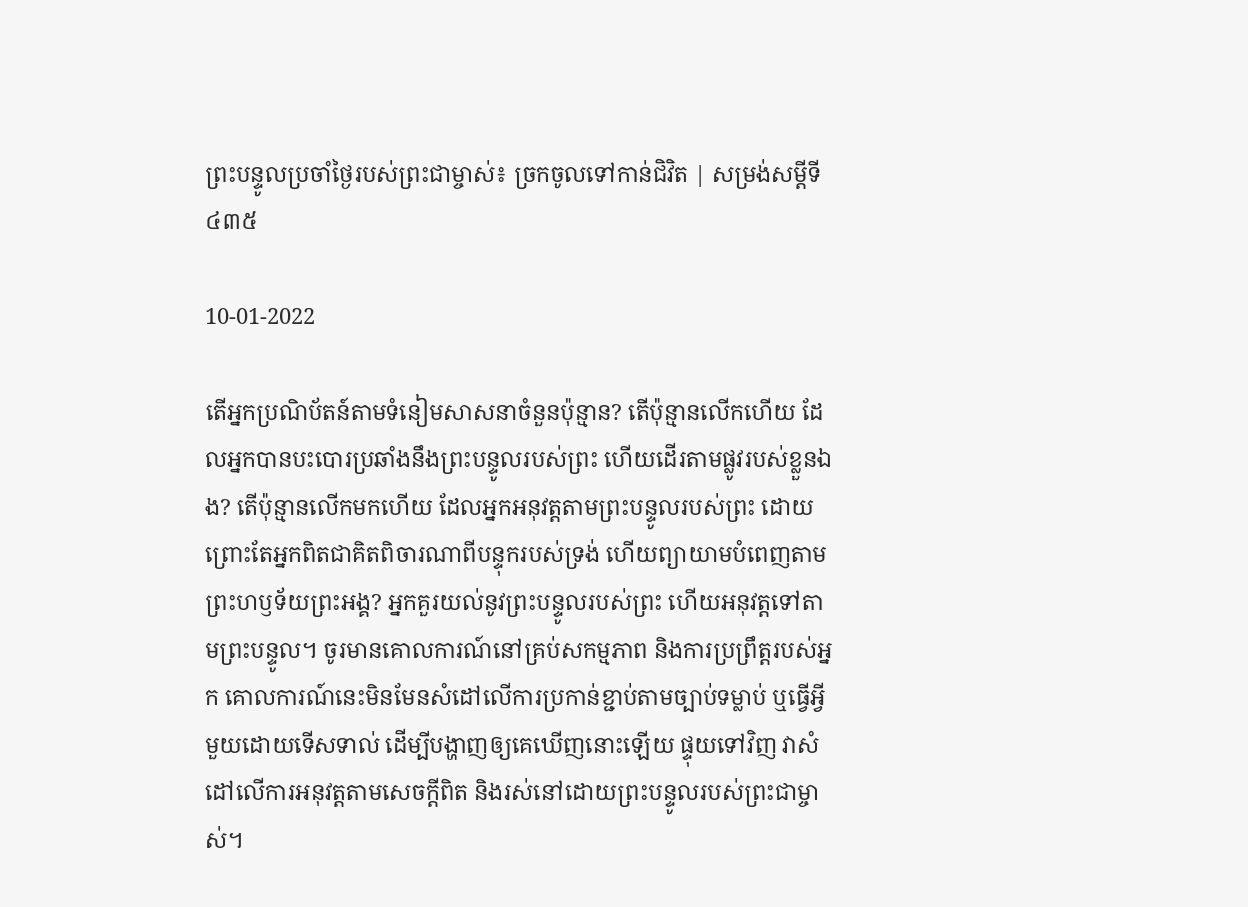ព្រះបន្ទូលប្រចាំថ្ងៃរបស់ព្រះជាម្ចាស់៖ ច្រកចូលទៅកាន់ជិវិត | សម្រង់សម្ដីទី ៤៣៥

10-01-2022

តើអ្នកប្រណិប័តន៍តាមទំនៀមសាសនាចំនួនប៉ុន្មាន? តើប៉ុន្មានលើកហើយ ដែលអ្នកបានបះបោរប្រឆាំងនឹងព្រះបន្ទូលរបស់ព្រះ ហើយដើរតាមផ្លូវរបស់ខ្លួនឯង? តើប៉ុន្មានលើកមកហើយ ដែលអ្នកអនុវត្តតាមព្រះបន្ទូលរបស់ព្រះ ដោយព្រោះតែអ្នកពិតជាគិតពិចារណាពីបន្ទុករបស់ទ្រង់ ហើយព្យាយាមបំពេញតាមព្រះហឫទ័យព្រះអង្គ? អ្នកគួរយល់នូវព្រះបន្ទូលរបស់ព្រះ ហើយអនុវត្តទៅតាមព្រះបន្ទូល។ ចូរមានគោលការណ៍នៅគ្រប់សកម្មភាព និងការប្រព្រឹត្តរបស់អ្នក គោលការណ៍នេះមិនមែនសំដៅលើការប្រកាន់ខ្ជាប់តាមច្បាប់ទម្លាប់ ឬធ្វើអ្វីមួយដោយទើសទាល់ ដើម្បីបង្ហាញឲ្យគេឃើញនោះឡើយ ផ្ទុយទៅវិញ វាសំដៅលើការអនុវត្តតាមសេចក្ដីពិត និងរស់នៅដោយព្រះបន្ទូលរបស់ព្រះជាម្ចាស់។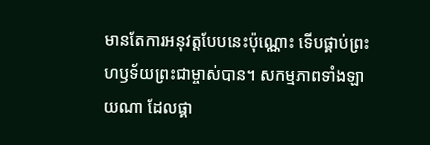មានតែការអនុវត្តបែបនេះប៉ុណ្ណោះ ទើបផ្គាប់ព្រះហឫទ័យព្រះជាម្ចាស់បាន។ សកម្មភាពទាំងឡាយណា ដែលផ្គា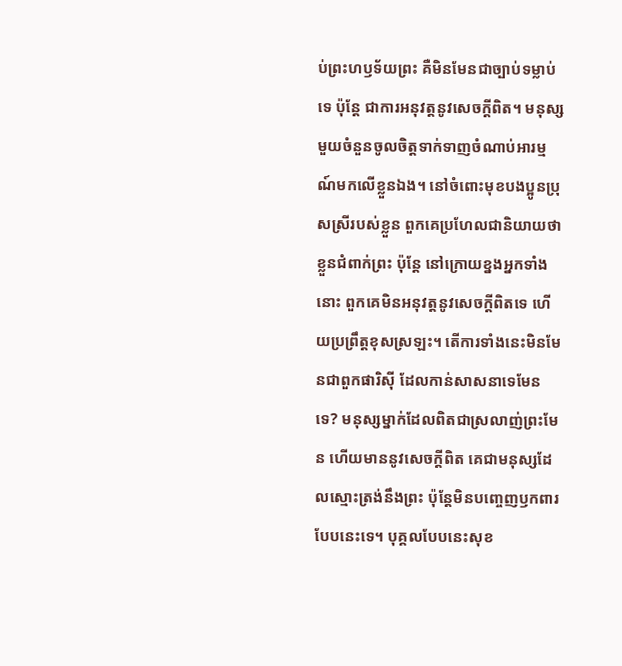ប់ព្រះហឫទ័យព្រះ គឺមិនមែនជាច្បាប់ទម្លាប់ទេ ប៉ុន្តែ ជាការអនុវត្តនូវសេចក្ដីពិត។ មនុស្សមួយចំនួនចូលចិត្តទាក់ទាញចំណាប់អារម្មណ៍មកលើខ្លួនឯង។ នៅចំពោះមុខបងប្អូនប្រុសស្រីរបស់ខ្លួន ពួកគេប្រហែលជានិយាយថា ខ្លួនជំពាក់ព្រះ ប៉ុន្តែ នៅក្រោយខ្នងអ្នកទាំងនោះ ពួកគេមិនអនុវត្តនូវសេចក្ដីពិតទេ ហើយប្រព្រឹត្តខុសស្រឡះ។ តើការទាំងនេះមិនមែនជាពួកផារិស៊ី ដែលកាន់សាសនាទេមែនទេ? មនុស្សម្នាក់ដែលពិតជាស្រលាញ់ព្រះមែន ហើយមាននូវសេចក្ដីពិត គេជាមនុស្សដែលស្មោះត្រង់នឹងព្រះ ប៉ុន្តែមិនបញ្ចេញឫកពារបែបនេះទេ។ បុគ្គលបែបនេះសុខ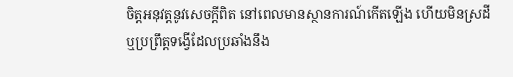ចិត្តអនុវត្តនូវសេចក្ដីពិត នៅពេលមានស្ថានការណ៍កើតឡើង ហើយមិនស្រដី ឬប្រព្រឹត្តទង្វើដែលប្រឆាំងនឹង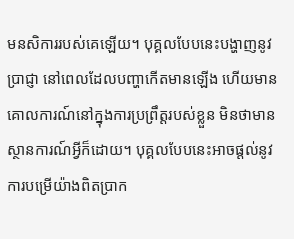មនសិការរបស់គេឡើយ។ បុគ្គលបែបនេះបង្ហាញនូវប្រាជ្ញា នៅពេលដែលបញ្ហាកើតមានឡើង ហើយមានគោលការណ៍នៅក្នុងការប្រព្រឹត្តរបស់ខ្លួន មិនថាមានស្ថានការណ៍អ្វីក៏ដោយ។ បុគ្គលបែបនេះអាចផ្ដល់នូវការបម្រើយ៉ាងពិតប្រាក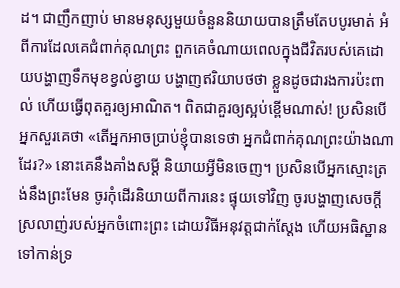ដ។ ជាញឹកញាប់ មានមនុស្សមួយចំនួននិយាយបានត្រឹមតែបបូរមាត់ អំពីការដែលគេជំពាក់គុណព្រះ ពួកគេចំណាយពេលក្នុងជីវិតរបស់គេដោយបង្ហាញទឹកមុខខ្វល់ខ្វាយ បង្ហាញឥរិយាបថថា ខ្លួនដូចជារងការប៉ះពាល់ ហើយធ្វើពុតគួរឲ្យអាណិត។ ពិតជាគួរឲ្យស្អប់ខ្ពើមណាស់! ប្រសិនបើអ្នកសួរគេថា «តើអ្នកអាចប្រាប់ខ្ញុំបានទេថា អ្នកជំពាក់គុណព្រះយ៉ាងណាដែរ?» នោះគេនឹងគាំងសម្ដី និយាយអ្វីមិនចេញ។ ប្រសិនបើអ្នកស្មោះត្រង់នឹងព្រះមែន ចូរកុំដើរនិយាយពីការនេះ ផ្ទុយទៅវិញ ចូរបង្ហាញសេចក្ដីស្រលាញ់របស់អ្នកចំពោះព្រះ ដោយវិធីអនុវត្តជាក់ស្ដែង ហើយអធិស្ឋានទៅកាន់ទ្រ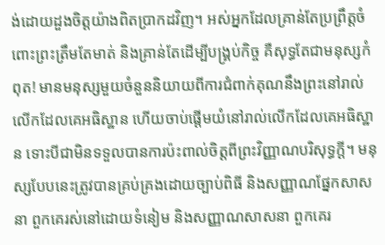ង់ដោយដួងចិត្តយ៉ាងពិតប្រាកដវិញ។ អស់អ្នកដែលគ្រាន់តែប្រព្រឹត្តចំពោះព្រះត្រឹមតែមាត់ និងគ្រាន់តែដើម្បីបង្គ្រប់កិច្ច គឺសុទ្ធតែជាមនុស្សកំពុត! មានមនុស្សមួយចំនួននិយាយពីការជំពាក់គុណនឹងព្រះនៅរាល់លើកដែលគេអធិស្ឋាន ហើយចាប់ផ្ដើមយំនៅរាល់លើកដែលគេអធិស្ឋាន ទោះបីជាមិនទទួលបានការប៉ះពាល់ចិត្តពីព្រះវិញ្ញាណបរិសុទ្ធក្ដី។ មនុស្សបែបនេះត្រូវបានគ្រប់គ្រងដោយច្បាប់ពិធី និងសញ្ញាណផ្នែកសាសនា ពួកគេរស់នៅដោយទំនៀម និងសញ្ញាណសាសនា ពួកគេរ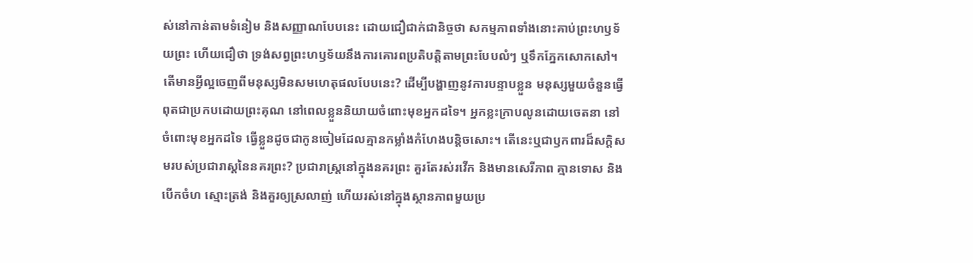ស់នៅកាន់តាមទំនៀម និងសញ្ញាណបែបនេះ ដោយជឿជាក់ជានិច្ចថា សកម្មភាពទាំងនោះគាប់ព្រះហឫទ័យព្រះ ហើយជឿថា ទ្រង់សព្វព្រះហឫទ័យនឹងការគោរពប្រតិបត្តិតាមព្រះបែបលំៗ ឬទឹកភ្នែកសោកសៅ។ តើមានអ្វីល្អចេញពីមនុស្សមិនសមហេតុផលបែបនេះ? ដើម្បីបង្ហាញនូវការបន្ទាបខ្លួន មនុស្សមួយចំនួនធ្វើពុតជាប្រកបដោយព្រះគុណ នៅពេលខ្លួននិយាយចំពោះមុខអ្នកដទៃ។ អ្នកខ្លះក្រាបលូនដោយចេតនា នៅចំពោះមុខអ្នកដទៃ ធ្វើខ្លួនដូចជាកូនចៀមដែលគ្មានកម្លាំងកំហែងបន្តិចសោះ។ តើនេះឬជាឫកពារដ៏សក្ដិសមរបស់ប្រជារាស្តនៃនគរព្រះ? ប្រជារាស្ដ្រនៅក្នុងនគរព្រះ គួរតែរស់រវើក និងមានសេរីភាព គ្មានទោស និងបើកចំហ ស្មោះត្រង់ និងគួរឲ្យស្រលាញ់ ហើយរស់នៅក្នុងស្ថានភាពមួយប្រ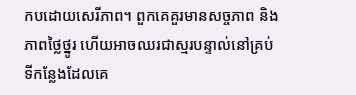កបដោយសេរីភាព។ ពួកគេគួរមានសច្ចភាព និងភាពថ្លៃថ្នូរ ហើយអាចឈរជាស្មរបន្ទាល់នៅគ្រប់ទីកន្លែងដែលគេ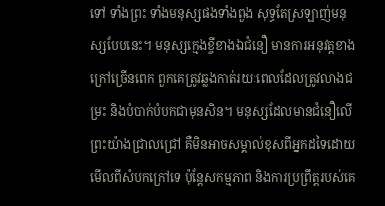ទៅ ទាំងព្រះ ទាំងមនុស្សផងទាំងពួង សុទ្ធតែស្រឡាញ់មនុស្សបែបនេះ។ មនុស្សក្មេងខ្ចីខាងឯជំនឿ មានការអនុវត្តខាងក្រៅច្រើនពេក ពួកគេត្រូវឆ្លងកាត់រយៈពេលដែលត្រូវលាងជម្រះ និងបំបាក់បំបកជាមុនសិន។ មនុស្សដែលមានជំនឿលើព្រះយ៉ាងជ្រាលជ្រៅ គឺមិនអាចសម្គាល់ខុសពីអ្នកដទៃដោយមើលពីសំបកក្រៅទេ ប៉ុន្តែសកម្មភាព និងការប្រព្រឹត្តរបស់គេ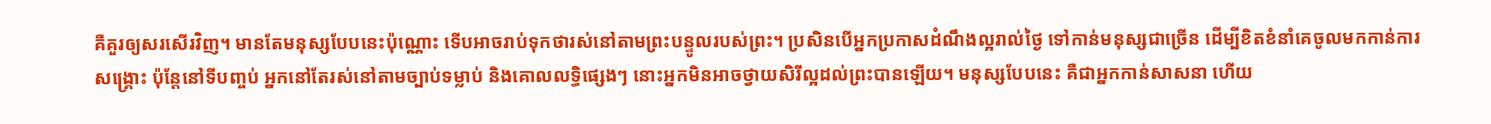គឺគួរឲ្យសរសើរវិញ។ មានតែមនុស្សបែបនេះប៉ុណ្ណោះ ទើបអាចរាប់ទុកថារស់នៅតាមព្រះបន្ទូលរបស់ព្រះ។ ប្រសិនបើអ្នកប្រកាសដំណឹងល្អរាល់ថ្ងៃ ទៅកាន់មនុស្សជាច្រើន ដើម្បីខិតខំនាំគេចូលមកកាន់ការសង្គ្រោះ ប៉ុន្តែនៅទីបញ្ចប់ អ្នកនៅតែរស់នៅតាមច្បាប់ទម្លាប់ និងគោលលទ្ធិផ្សេងៗ នោះអ្នកមិនអាចថ្វាយសិរីល្អដល់ព្រះបានឡើយ។ មនុស្សបែបនេះ គឺជាអ្នកកាន់សាសនា ហើយ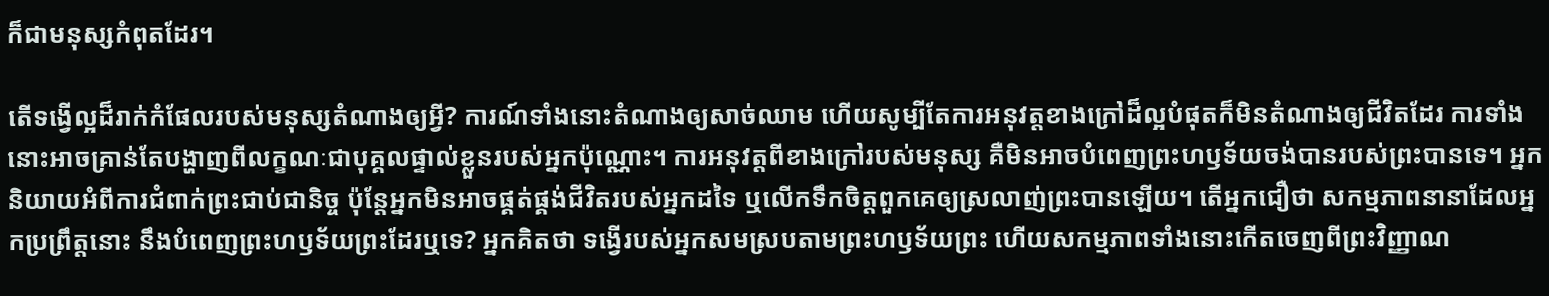ក៏ជាមនុស្សកំពុតដែរ។

តើទង្វើល្អដ៏រាក់កំផែលរបស់មនុស្សតំណាងឲ្យអ្វី? ការណ៍ទាំងនោះតំណាងឲ្យសាច់ឈាម ហើយសូម្បីតែការអនុវត្តខាងក្រៅដ៏ល្អបំផុតក៏មិនតំណាងឲ្យជីវិតដែរ ការទាំងនោះអាចគ្រាន់តែបង្ហាញពីលក្ខណៈជាបុគ្គលផ្ទាល់ខ្លួនរបស់អ្នកប៉ុណ្ណោះ។ ការអនុវត្តពីខាងក្រៅរបស់មនុស្ស គឺមិនអាចបំពេញព្រះហឫទ័យចង់បានរបស់ព្រះបានទេ។ អ្នកនិយាយអំពីការជំពាក់ព្រះជាប់ជានិច្ច ប៉ុន្តែអ្នកមិនអាចផ្គត់ផ្គង់ជីវិតរបស់អ្នកដទៃ ឬលើកទឹកចិត្តពួកគេឲ្យស្រលាញ់ព្រះបានឡើយ។ តើអ្នកជឿថា សកម្មភាពនានាដែលអ្នកប្រព្រឹត្តនោះ នឹងបំពេញព្រះហឫទ័យព្រះដែរឬទេ? អ្នកគិតថា ទង្វើរបស់អ្នកសមស្របតាមព្រះហឫទ័យព្រះ ហើយសកម្មភាពទាំងនោះកើតចេញពីព្រះវិញ្ញាណ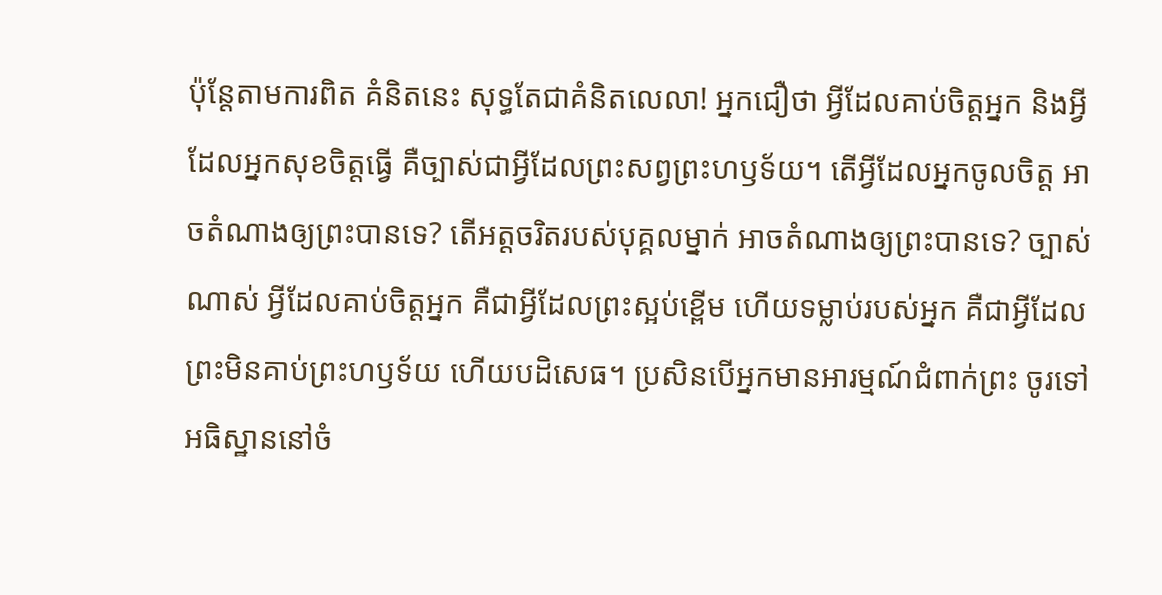ប៉ុន្តែតាមការពិត គំនិតនេះ សុទ្ធតែជាគំនិតលេលា! អ្នកជឿថា អ្វីដែលគាប់ចិត្តអ្នក និងអ្វីដែលអ្នកសុខចិត្តធ្វើ គឺច្បាស់ជាអ្វីដែលព្រះសព្វព្រះហឫទ័យ។ តើអ្វីដែលអ្នកចូលចិត្ត អាចតំណាងឲ្យព្រះបានទេ? តើអត្តចរិតរបស់បុគ្គលម្នាក់ អាចតំណាងឲ្យព្រះបានទេ? ច្បាស់ណាស់ អ្វីដែលគាប់ចិត្តអ្នក គឺជាអ្វីដែលព្រះស្អប់ខ្ពើម ហើយទម្លាប់របស់អ្នក គឺជាអ្វីដែលព្រះមិនគាប់ព្រះហឫទ័យ ហើយបដិសេធ។ ប្រសិនបើអ្នកមានអារម្មណ៍ជំពាក់ព្រះ ចូរទៅអធិស្ឋាននៅចំ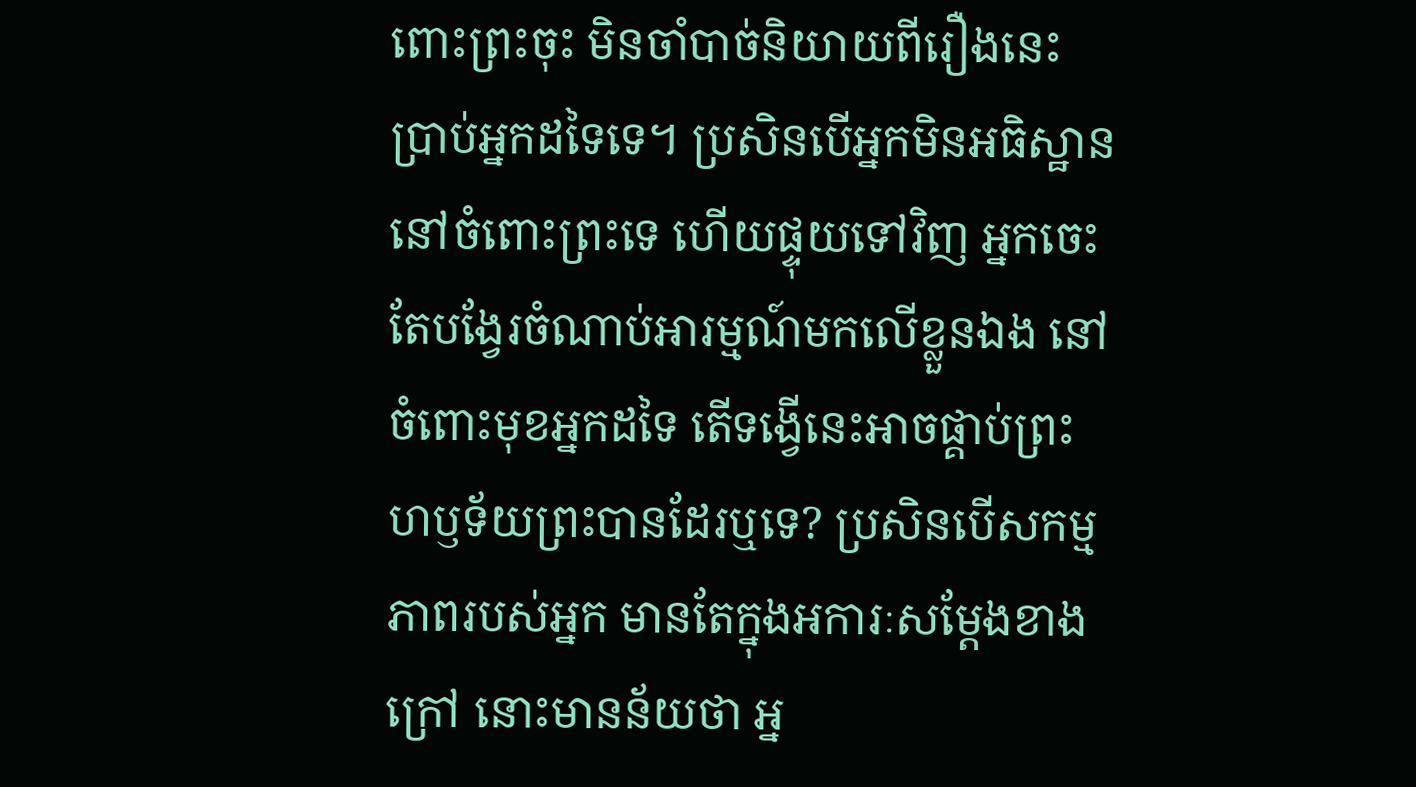ពោះព្រះចុះ មិនចាំបាច់និយាយពីរឿងនេះប្រាប់អ្នកដទៃទេ។ ប្រសិនបើអ្នកមិនអធិស្ឋាននៅចំពោះព្រះទេ ហើយផ្ទុយទៅវិញ អ្នកចេះតែបង្វែរចំណាប់អារម្មណ៍មកលើខ្លួនឯង នៅចំពោះមុខអ្នកដទៃ តើទង្វើនេះអាចផ្គាប់ព្រះហឫទ័យព្រះបានដែរឬទេ? ប្រសិនបើសកម្មភាពរបស់អ្នក មានតែក្នុងអការៈសម្ដែងខាងក្រៅ នោះមានន័យថា អ្ន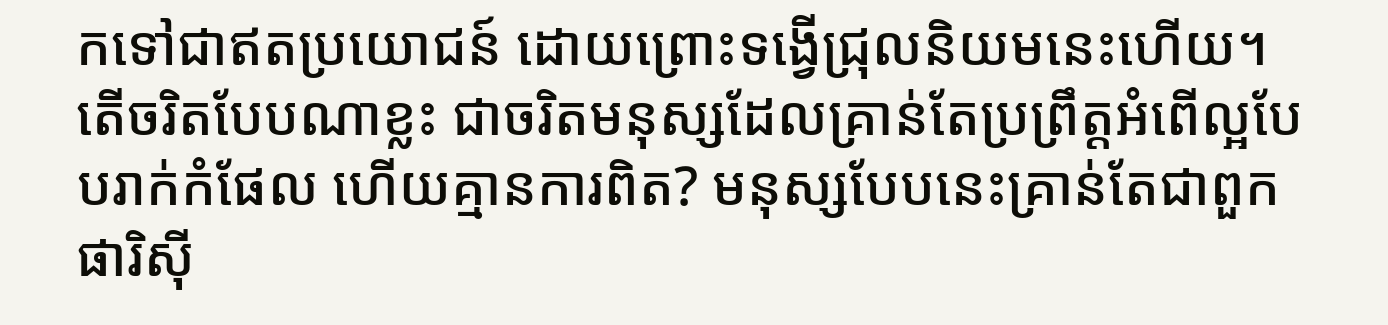កទៅជាឥតប្រយោជន៍ ដោយព្រោះទង្វើជ្រុលនិយមនេះហើយ។ តើចរិតបែបណាខ្លះ ជាចរិតមនុស្សដែលគ្រាន់តែប្រព្រឹត្តអំពើល្អបែបរាក់កំផែល ហើយគ្មានការពិត? មនុស្សបែបនេះគ្រាន់តែជាពួកផារិស៊ី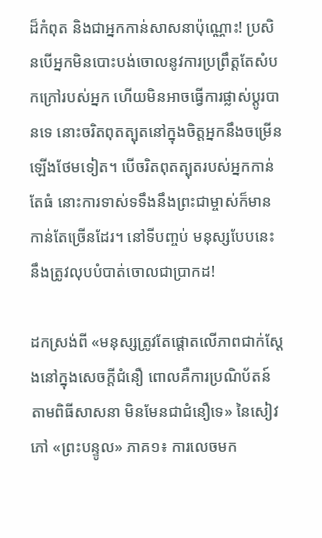ដ៏កំពុត និងជាអ្នកកាន់សាសនាប៉ុណ្ណោះ! ប្រសិនបើអ្នកមិនបោះបង់ចោលនូវការប្រព្រឹត្តតែសំបកក្រៅរបស់អ្នក ហើយមិនអាចធ្វើការផ្លាស់ប្ដូរបានទេ នោះចរិតពុតត្បុតនៅក្នុងចិត្តអ្នកនឹងចម្រើនឡើងថែមទៀត។ បើចរិតពុតត្បុតរបស់អ្នកកាន់តែធំ នោះការទាស់ទទឹងនឹងព្រះជាម្ចាស់ក៏មានកាន់តែច្រើនដែរ។ នៅទីបញ្ចប់ មនុស្សបែបនេះនឹងត្រូវលុបបំបាត់ចោលជាប្រាកដ!

ដកស្រង់ពី «មនុស្សត្រូវតែផ្ដោតលើភាពជាក់ស្ដែងនៅក្នុងសេចក្ដីជំនឿ ពោលគឺការប្រណិប័តន៍តាមពិធីសាសនា មិនមែនជាជំនឿទេ» នៃសៀវភៅ «ព្រះបន្ទូល» ភាគ១៖ ការលេចមក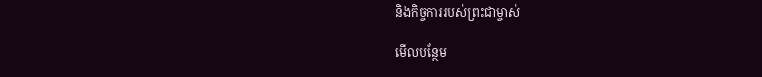និងកិច្ចការរបស់ព្រះជាម្ចាស់

មើលបន្ថែម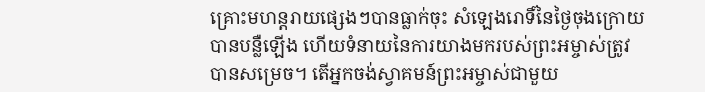គ្រោះមហន្តរាយផ្សេងៗបានធ្លាក់ចុះ សំឡេងរោទិ៍នៃថ្ងៃចុងក្រោយបានបន្លឺឡើង ហើយទំនាយនៃការយាងមករបស់ព្រះអម្ចាស់ត្រូវបានសម្រេច។ តើអ្នកចង់ស្វាគមន៍ព្រះអម្ចាស់ជាមួយ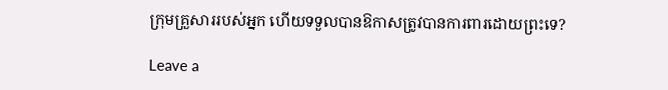ក្រុមគ្រួសាររបស់អ្នក ហើយទទួលបានឱកាសត្រូវបានការពារដោយព្រះទេ?

Leave a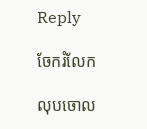Reply

ចែករំលែក

លុបចោល